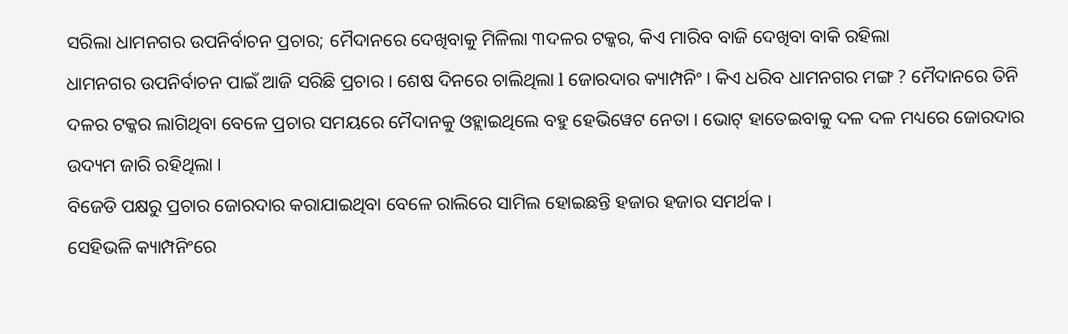ସରିଲା ଧାମନଗର ଉପନିର୍ବାଚନ ପ୍ରଚାର; ମୈଦାନରେ ଦେଖିବାକୁ ମିଳିଲା ୩ଦଳର ଟକ୍କର, କିଏ ମାରିବ ବାଜି ଦେଖିବା ବାକି ରହିଲା
ଧାମନଗର ଉପନିର୍ବାଚନ ପାଇଁ ଆଜି ସରିଛି ପ୍ରଚାର । ଶେଷ ଦିନରେ ଚାଲିଥିଲା l ଜୋରଦାର କ୍ୟାମ୍ପନିଂ । କିଏ ଧରିବ ଧାମନଗର ମଙ୍ଗ ? ମୈଦାନରେ ତିନି ଦଳର ଟକ୍କର ଲାଗିଥିବା ବେଳେ ପ୍ରଚାର ସମୟରେ ମୈଦାନକୁ ଓହ୍ଲାଇଥିଲେ ବହୁ ହେଭିୱେଟ ନେତା । ଭୋଟ୍ ହାତେଇବାକୁ ଦଳ ଦଳ ମଧ୍ୟରେ ଜୋରଦାର ଉଦ୍ୟମ ଜାରି ରହିଥିଲା ।
ବିଜେଡି ପକ୍ଷରୁ ପ୍ରଚାର ଜୋରଦାର କରାଯାଇଥିବା ବେଳେ ରାଲିରେ ସାମିଲ ହୋଇଛନ୍ତି ହଜାର ହଜାର ସମର୍ଥକ ।
ସେହିଭଳି କ୍ୟାମ୍ପନିଂରେ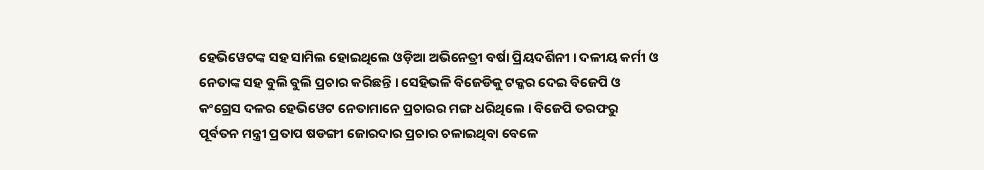ହେଭିୱେଟଙ୍କ ସହ ସାମିଲ ହୋଇଥିଲେ ଓଡ଼ିଆ ଅଭିନେତ୍ରୀ ବର୍ଷା ପ୍ରିୟଦର୍ଶିନୀ । ଦଳୀୟ କର୍ମୀ ଓ ନେତାଙ୍କ ସହ ବୁଲି ବୁଲି ପ୍ରଚାର କରିଛନ୍ତି । ସେହିଭଳି ବିଜେଡିକୁ ଟକ୍କର ଦେଇ ବିଜେପି ଓ କଂଗ୍ରେସ ଦଳର ହେଭିୱେଟ ନେତାମାନେ ପ୍ରଚାରର ମଙ୍ଗ ଧରିଥିଲେ । ବିଜେପି ତରଫରୁ ପୂର୍ବତନ ମନ୍ତ୍ରୀ ପ୍ରତାପ ଷଡଙ୍ଗୀ ଜୋରଦାର ପ୍ରଚାର ଚଳାଇଥିବା ବେଳେ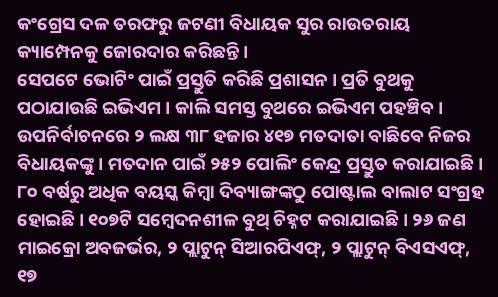କଂଗ୍ରେସ ଦଳ ତରଫରୁ ଜଟଣୀ ବିଧାୟକ ସୁର ରାଉତରାୟ କ୍ୟାମ୍ପେନକୁ ଜୋରଦାର କରିଛନ୍ତି ।
ସେପଟେ ଭୋଟିଂ ପାଇଁ ପ୍ରସ୍ତୁତି କରିଛି ପ୍ରଶାସନ । ପ୍ରତି ବୁଥକୁ ପଠାଯାଉଛି ଇଭିଏମ । କାଲି ସମସ୍ତ ବୁଥରେ ଇଭିଏମ ପହଞ୍ଚିବ । ଉପନିର୍ବାଚନରେ ୨ ଲକ୍ଷ ୩୮ ହଜାର ୪୧୭ ମତଦାତା ବାଛିବେ ନିଜର ବିଧାୟକଙ୍କୁ । ମତଦାନ ପାଇଁ ୨୫୨ ପୋଲିଂ କେନ୍ଦ୍ର ପ୍ରସ୍ତୁତ କରାଯାଇଛି । ୮୦ ବର୍ଷରୁ ଅଧିକ ବୟସ୍କ କିମ୍ବା ଦିବ୍ୟାଙ୍ଗଙ୍କଠୁ ପୋଷ୍ଟାଲ ବାଲାଟ ସଂଗ୍ରହ ହୋଇଛି । ୧୦୭ଟି ସମ୍ବେଦନଶୀଳ ବୁଥ୍ ଚିହ୍ନଟ କରାଯାଇଛି । ୨୬ ଜଣ ମାଇକ୍ରୋ ଅବଜର୍ଭର, ୨ ପ୍ଲାଟୁନ୍ ସିଆରପିଏଫ୍, ୨ ପ୍ଲାଟୁନ୍ ବିଏସଏଫ୍, ୧୭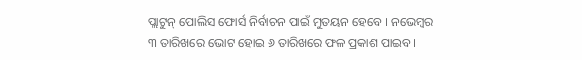ପ୍ଲାଟୁନ୍ ପୋଲିସ ଫୋର୍ସ ନିର୍ବାଚନ ପାଇଁ ମୁତୟନ ହେବେ । ନଭେମ୍ବର ୩ ତାରିଖରେ ଭୋଟ ହୋଇ ୬ ତାରିଖରେ ଫଳ ପ୍ରକାଶ ପାଇବ ।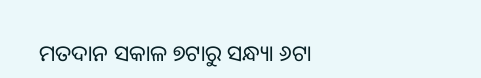ମତଦାନ ସକାଳ ୭ଟାରୁ ସନ୍ଧ୍ୟା ୬ଟା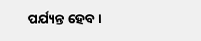ପର୍ଯ୍ୟନ୍ତ ହେବ ।